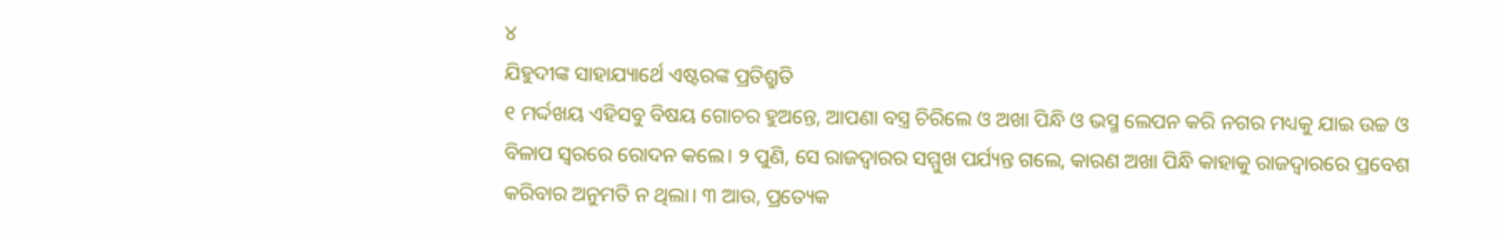୪
ଯିହୁଦୀଙ୍କ ସାହାଯ୍ୟାର୍ଥେ ଏଷ୍ଟରଙ୍କ ପ୍ରତିଶ୍ରୁତି
୧ ମର୍ଦ୍ଦଖୟ ଏହିସବୁ ବିଷୟ ଗୋଚର ହୁଅନ୍ତେ, ଆପଣା ବସ୍ତ୍ର ଚିରିଲେ ଓ ଅଖା ପିନ୍ଧି ଓ ଭସ୍ମ ଲେପନ କରି ନଗର ମଧ୍ୟକୁ ଯାଇ ଉଚ୍ଚ ଓ ବିଳାପ ସ୍ୱରରେ ରୋଦନ କଲେ। ୨ ପୁଣି, ସେ ରାଜଦ୍ୱାରର ସମ୍ମୁଖ ପର୍ଯ୍ୟନ୍ତ ଗଲେ, କାରଣ ଅଖା ପିନ୍ଧି କାହାକୁ ରାଜଦ୍ୱାରରେ ପ୍ରବେଶ କରିବାର ଅନୁମତି ନ ଥିଲା। ୩ ଆଉ, ପ୍ରତ୍ୟେକ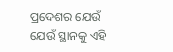ପ୍ରଦେଶର ଯେଉଁ ଯେଉଁ ସ୍ଥାନକୁ ଏହି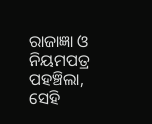ରାଜାଜ୍ଞା ଓ ନିୟମପତ୍ର ପହଞ୍ଚିଲା, ସେହି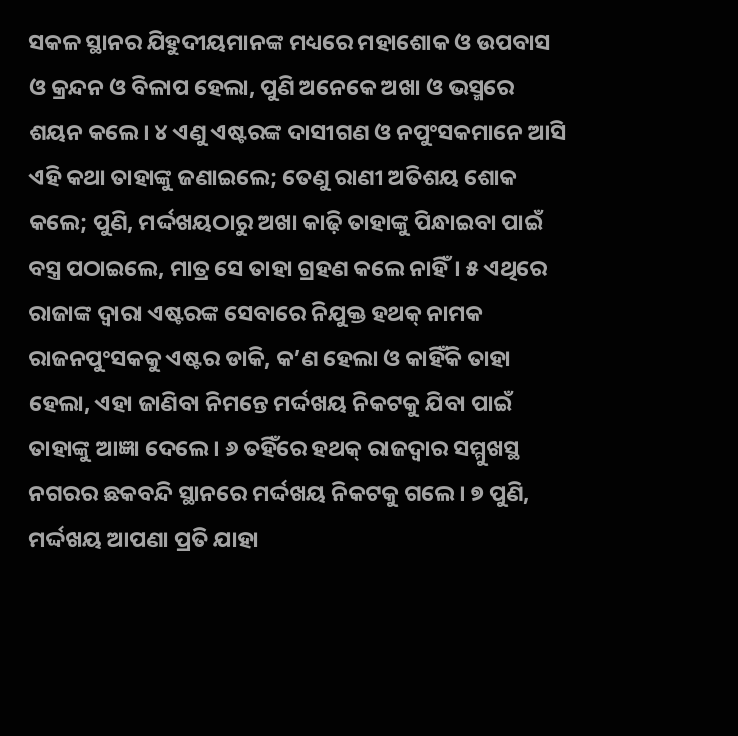ସକଳ ସ୍ଥାନର ଯିହୁଦୀୟମାନଙ୍କ ମଧ୍ୟରେ ମହାଶୋକ ଓ ଉପବାସ ଓ କ୍ରନ୍ଦନ ଓ ବିଳାପ ହେଲା, ପୁଣି ଅନେକେ ଅଖା ଓ ଭସ୍ମରେ ଶୟନ କଲେ। ୪ ଏଣୁ ଏଷ୍ଟରଙ୍କ ଦାସୀଗଣ ଓ ନପୁଂସକମାନେ ଆସି ଏହି କଥା ତାହାଙ୍କୁ ଜଣାଇଲେ; ତେଣୁ ରାଣୀ ଅତିଶୟ ଶୋକ କଲେ; ପୁଣି, ମର୍ଦ୍ଦଖୟଠାରୁ ଅଖା କାଢ଼ି ତାହାଙ୍କୁ ପିନ୍ଧାଇବା ପାଇଁ ବସ୍ତ୍ର ପଠାଇଲେ, ମାତ୍ର ସେ ତାହା ଗ୍ରହଣ କଲେ ନାହିଁ। ୫ ଏଥିରେ ରାଜାଙ୍କ ଦ୍ୱାରା ଏଷ୍ଟରଙ୍କ ସେବାରେ ନିଯୁକ୍ତ ହଥକ୍ ନାମକ ରାଜନପୁଂସକକୁ ଏଷ୍ଟର ଡାକି, କ’ଣ ହେଲା ଓ କାହିଁକି ତାହା ହେଲା, ଏହା ଜାଣିବା ନିମନ୍ତେ ମର୍ଦ୍ଦଖୟ ନିକଟକୁ ଯିବା ପାଇଁ ତାହାଙ୍କୁ ଆଜ୍ଞା ଦେଲେ। ୬ ତହିଁରେ ହଥକ୍ ରାଜଦ୍ୱାର ସମ୍ମୁଖସ୍ଥ ନଗରର ଛକବନ୍ଦି ସ୍ଥାନରେ ମର୍ଦ୍ଦଖୟ ନିକଟକୁ ଗଲେ। ୭ ପୁଣି, ମର୍ଦ୍ଦଖୟ ଆପଣା ପ୍ରତି ଯାହା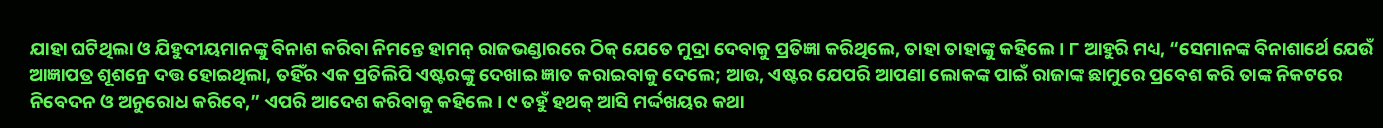ଯାହା ଘଟିଥିଲା ଓ ଯିହୁଦୀୟମାନଙ୍କୁ ବିନାଶ କରିବା ନିମନ୍ତେ ହାମନ୍ ରାଜଭଣ୍ଡାରରେ ଠିକ୍ ଯେତେ ମୁଦ୍ରା ଦେବାକୁ ପ୍ରତିଜ୍ଞା କରିଥିଲେ, ତାହା ତାହାଙ୍କୁ କହିଲେ। ୮ ଆହୁରି ମଧ୍ୟ, “ସେମାନଙ୍କ ବିନାଶାର୍ଥେ ଯେଉଁ ଆଜ୍ଞାପତ୍ର ଶୂଶନ୍ରେ ଦତ୍ତ ହୋଇଥିଲା, ତହିଁର ଏକ ପ୍ରତିଲିପି ଏଷ୍ଟରଙ୍କୁ ଦେଖାଇ ଜ୍ଞାତ କରାଇବାକୁ ଦେଲେ; ଆଉ, ଏଷ୍ଟର ଯେପରି ଆପଣା ଲୋକଙ୍କ ପାଇଁ ରାଜାଙ୍କ ଛାମୁରେ ପ୍ରବେଶ କରି ତାଙ୍କ ନିକଟରେ ନିବେଦନ ଓ ଅନୁରୋଧ କରିବେ,” ଏପରି ଆଦେଶ କରିବାକୁ କହିଲେ। ୯ ତହୁଁ ହଥକ୍ ଆସି ମର୍ଦ୍ଦଖୟର କଥା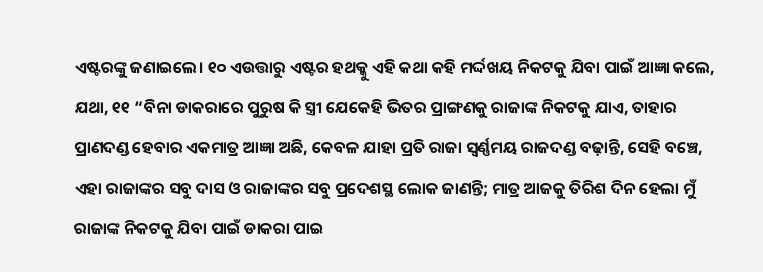ଏଷ୍ଟରଙ୍କୁ ଜଣାଇଲେ। ୧୦ ଏଉତ୍ତାରୁ ଏଷ୍ଟର ହଥକ୍କୁ ଏହି କଥା କହି ମର୍ଦ୍ଦଖୟ ନିକଟକୁ ଯିବା ପାଇଁ ଆଜ୍ଞା କଲେ, ଯଥା, ୧୧ “ବିନା ଡାକରାରେ ପୁରୁଷ କି ସ୍ତ୍ରୀ ଯେକେହି ଭିତର ପ୍ରାଙ୍ଗଣକୁ ରାଜାଙ୍କ ନିକଟକୁ ଯାଏ, ତାହାର ପ୍ରାଣଦଣ୍ଡ ହେବାର ଏକମାତ୍ର ଆଜ୍ଞା ଅଛି, କେବଳ ଯାହା ପ୍ରତି ରାଜା ସ୍ୱର୍ଣ୍ଣମୟ ରାଜଦଣ୍ଡ ବଢ଼ାନ୍ତି, ସେହି ବଞ୍ଚେ, ଏହା ରାଜାଙ୍କର ସବୁ ଦାସ ଓ ରାଜାଙ୍କର ସବୁ ପ୍ରଦେଶସ୍ଥ ଲୋକ ଜାଣନ୍ତି; ମାତ୍ର ଆଜକୁ ତିରିଶ ଦିନ ହେଲା ମୁଁ ରାଜାଙ୍କ ନିକଟକୁ ଯିବା ପାଇଁ ଡାକରା ପାଇ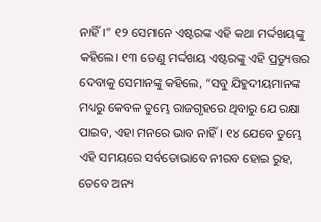ନାହିଁ।” ୧୨ ସେମାନେ ଏଷ୍ଟରଙ୍କ ଏହି କଥା ମର୍ଦ୍ଦଖୟଙ୍କୁ କହିଲେ। ୧୩ ତେଣୁ ମର୍ଦ୍ଦଖୟ ଏଷ୍ଟରଙ୍କୁ ଏହି ପ୍ରତ୍ୟୁତ୍ତର ଦେବାକୁ ସେମାନଙ୍କୁ କହିଲେ, “ସବୁ ଯିହୁଦୀୟମାନଙ୍କ ମଧ୍ୟରୁ କେବଳ ତୁମ୍ଭେ ରାଜଗୃହରେ ଥିବାରୁ ଯେ ରକ୍ଷା ପାଇବ, ଏହା ମନରେ ଭାବ ନାହିଁ। ୧୪ ଯେବେ ତୁମ୍ଭେ ଏହି ସମୟରେ ସର୍ବତୋଭାବେ ନୀରବ ହୋଇ ରୁହ, ତେବେ ଅନ୍ୟ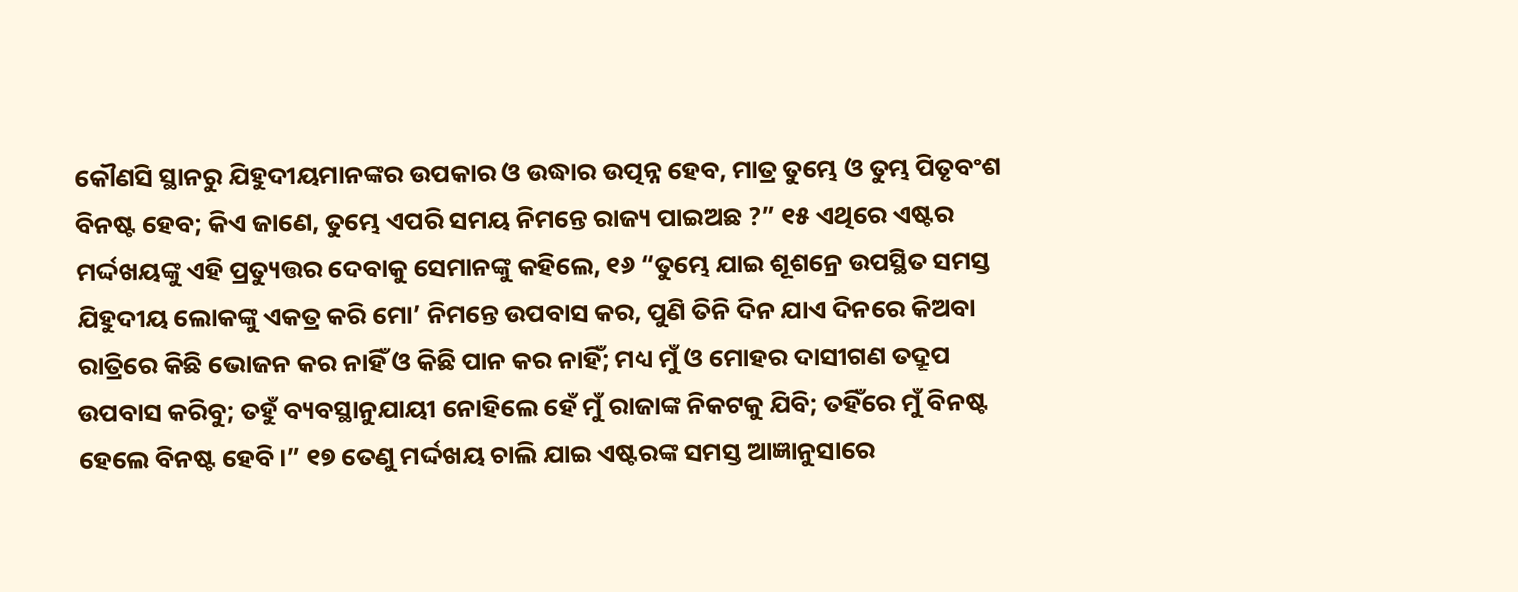କୌଣସି ସ୍ଥାନରୁ ଯିହୁଦୀୟମାନଙ୍କର ଉପକାର ଓ ଉଦ୍ଧାର ଉତ୍ପନ୍ନ ହେବ, ମାତ୍ର ତୁମ୍ଭେ ଓ ତୁମ୍ଭ ପିତୃବଂଶ ବିନଷ୍ଟ ହେବ; କିଏ ଜାଣେ, ତୁମ୍ଭେ ଏପରି ସମୟ ନିମନ୍ତେ ରାଜ୍ୟ ପାଇଅଛ ?” ୧୫ ଏଥିରେ ଏଷ୍ଟର ମର୍ଦ୍ଦଖୟଙ୍କୁ ଏହି ପ୍ରତ୍ୟୁତ୍ତର ଦେବାକୁ ସେମାନଙ୍କୁ କହିଲେ, ୧୬ “ତୁମ୍ଭେ ଯାଇ ଶୂଶନ୍ରେ ଉପସ୍ଥିତ ସମସ୍ତ ଯିହୁଦୀୟ ଲୋକଙ୍କୁ ଏକତ୍ର କରି ମୋ’ ନିମନ୍ତେ ଉପବାସ କର, ପୁଣି ତିନି ଦିନ ଯାଏ ଦିନରେ କିଅବା ରାତ୍ରିରେ କିଛି ଭୋଜନ କର ନାହିଁ ଓ କିଛି ପାନ କର ନାହିଁ; ମଧ୍ୟ ମୁଁ ଓ ମୋହର ଦାସୀଗଣ ତଦ୍ରୂପ ଉପବାସ କରିବୁ; ତହୁଁ ବ୍ୟବସ୍ଥାନୁଯାୟୀ ନୋହିଲେ ହେଁ ମୁଁ ରାଜାଙ୍କ ନିକଟକୁ ଯିବି; ତହିଁରେ ମୁଁ ବିନଷ୍ଟ ହେଲେ ବିନଷ୍ଟ ହେବି।” ୧୭ ତେଣୁ ମର୍ଦ୍ଦଖୟ ଚାଲି ଯାଇ ଏଷ୍ଟରଙ୍କ ସମସ୍ତ ଆଜ୍ଞାନୁସାରେ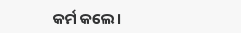କର୍ମ କଲେ।